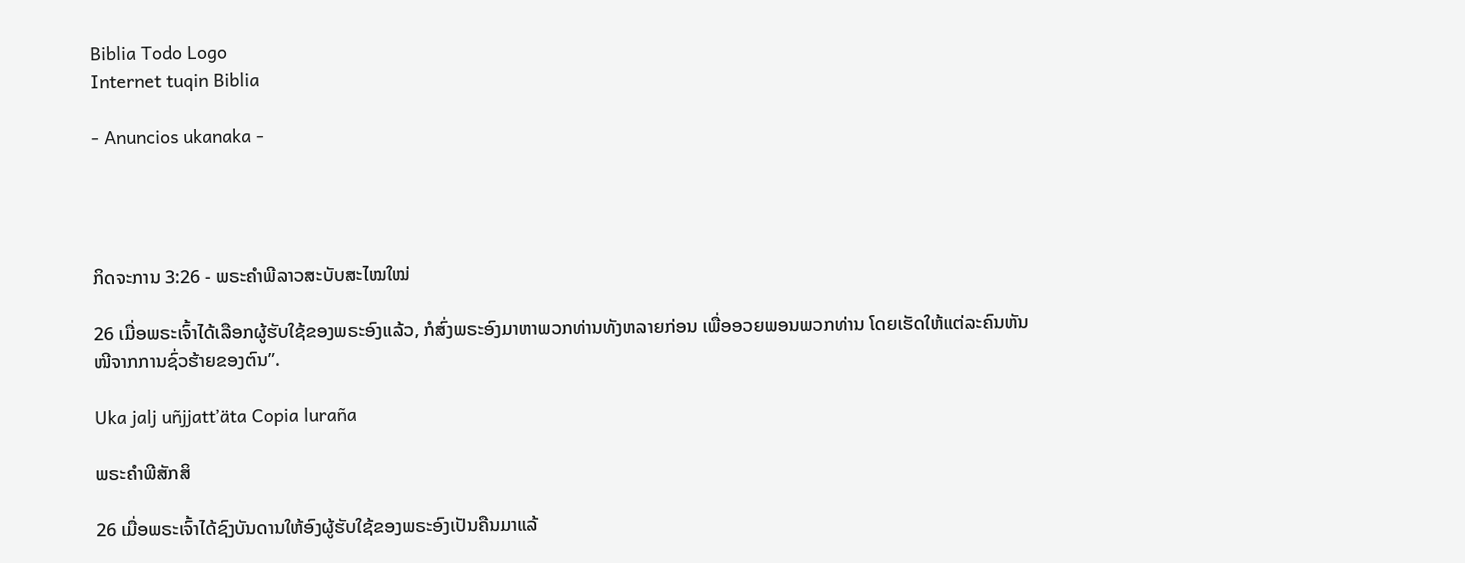Biblia Todo Logo
Internet tuqin Biblia

- Anuncios ukanaka -




ກິດຈະການ 3:26 - ພຣະຄຳພີລາວສະບັບສະໄໝໃໝ່

26 ເມື່ອພຣະເຈົ້າໄດ້ເລືອກຜູ້ຮັບໃຊ້ຂອງພຣະອົງແລ້ວ, ກໍສົ່ງພຣະອົງມາຫາພວກທ່ານທັງຫລາຍກ່ອນ ເພື່ອອວຍພອນພວກທ່ານ ໂດຍເຮັດໃຫ້ແຕ່ລະຄົນຫັນໜີຈາກການຊົ່ວຮ້າຍຂອງຕົນ”.

Uka jalj uñjjattʼäta Copia luraña

ພຣະຄຳພີສັກສິ

26 ເມື່ອພຣະເຈົ້າໄດ້ຊົງບັນດານໃຫ້ອົງຜູ້ຮັບໃຊ້ຂອງພຣະອົງເປັນຄືນມາແລ້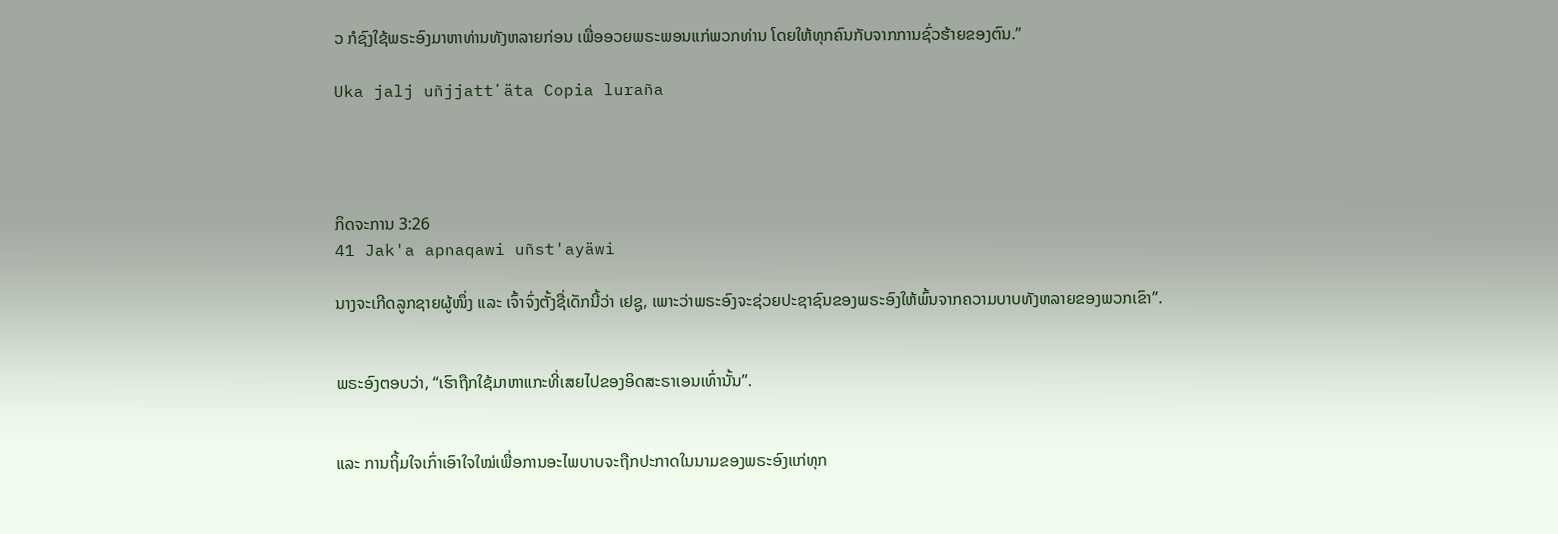ວ ກໍຊົງໃຊ້ພຣະອົງມາຫາທ່ານທັງຫລາຍກ່ອນ ເພື່ອອວຍພຣະພອນແກ່ພວກທ່ານ ໂດຍໃຫ້ທຸກຄົນກັບຈາກການຊົ່ວຮ້າຍຂອງຕົນ.”

Uka jalj uñjjattʼäta Copia luraña




ກິດຈະການ 3:26
41 Jak'a apnaqawi uñst'ayäwi

ນາງຈະເກີດລູກຊາຍຜູ້ໜຶ່ງ ແລະ ເຈົ້າຈົ່ງຕັ້ງຊື່ເດັກນີ້ວ່າ ເຢຊູ, ເພາະວ່າພຣະອົງຈະຊ່ວຍປະຊາຊົນຂອງພຣະອົງໃຫ້ພົ້ນຈາກຄວາມບາບທັງຫລາຍຂອງພວກເຂົາ”.


ພຣະອົງຕອບວ່າ, “ເຮົາຖືກໃຊ້ມາຫາແກະທີ່ເສຍໄປຂອງອິດສະຣາເອນເທົ່ານັ້ນ”.


ແລະ ການຖິ້ມໃຈເກົ່າເອົາໃຈໃໝ່ເພື່ອການອະໄພບາບຈະຖືກປະກາດໃນນາມຂອງພຣະອົງແກ່ທຸກ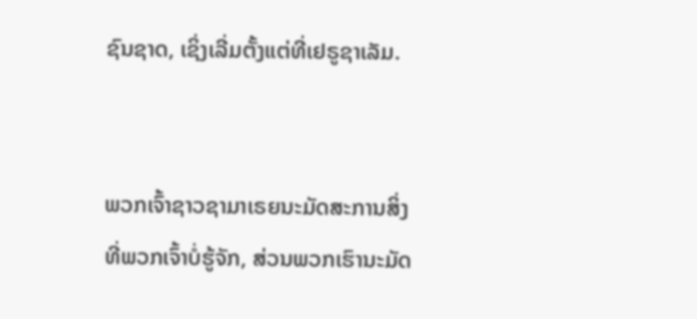ຊົນຊາດ, ເຊິ່ງເລີ່ມຕັ້ງແຕ່ທີ່ເຢຣູຊາເລັມ.


ພວກເຈົ້າຊາວຊາມາເຣຍນະມັດສະການສິ່ງທີ່ພວກເຈົ້າບໍ່ຮູ້ຈັກ, ສ່ວນພວກເຮົານະມັດ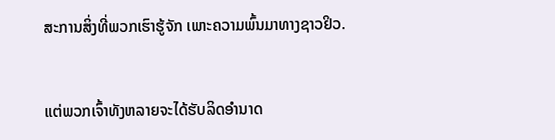ສະການສິ່ງທີ່ພວກເຮົາຮູ້ຈັກ ເພາະຄວາມພົ້ນມາທາງຊາວຢິວ.


ແຕ່ພວກເຈົ້າທັງຫລາຍຈະໄດ້ຮັບລິດອຳນາດ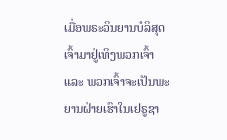ເມື່ອພຣະວິນຍານບໍລິສຸດເຈົ້າມາຢູ່ເທິງພວກເຈົ້າ ແລະ ພວກເຈົ້າຈະເປັນພະຍານຝ່າຍເຮົາໃນເຢຣູຊາ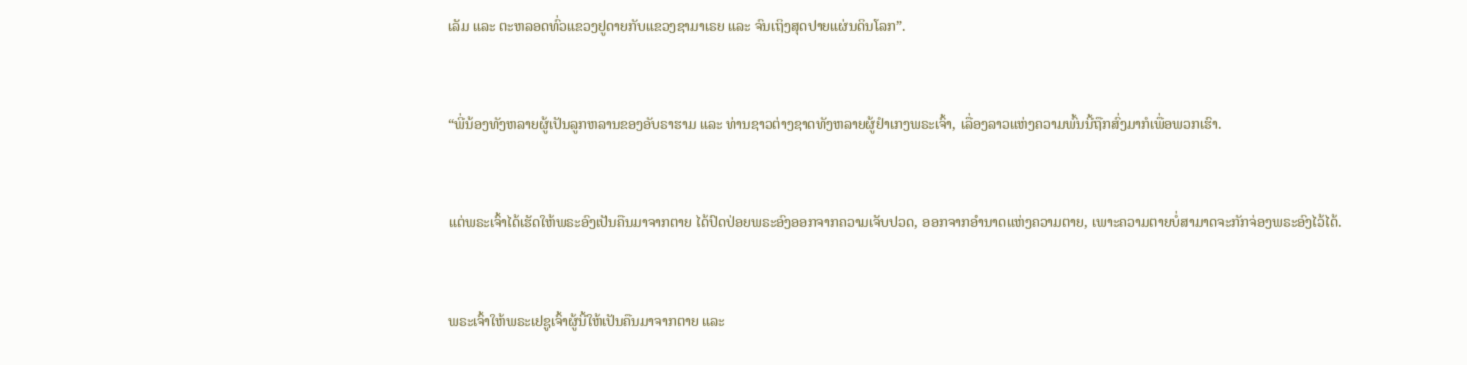ເລັມ ແລະ ຕະຫລອດທົ່ວແຂວງຢູດາຍກັບແຂວງຊາມາເຣຍ ແລະ ຈົນເຖິງສຸດປາຍແຜ່ນດິນໂລກ”.


“ພີ່ນ້ອງທັງຫລາຍຜູ້ເປັນລູກຫລານຂອງອັບຣາຮາມ ແລະ ທ່ານຊາວຕ່າງຊາດທັງຫລາຍຜູ້ຢຳເກງພຣະເຈົ້າ, ເລື່ອງລາວແຫ່ງຄວາມພົ້ນນີ້ຖືກສົ່ງມາກໍເພື່ອພວກເຮົາ.


ແຕ່ພຣະເຈົ້າໄດ້ເຮັດໃຫ້ພຣະອົງເປັນຄືນມາຈາກຕາຍ ໄດ້ປົດປ່ອຍພຣະອົງອອກຈາກຄວາມເຈັບປວດ, ອອກຈາກອຳນາດແຫ່ງຄວາມຕາຍ, ເພາະຄວາມຕາຍບໍ່ສາມາດຈະກັກຈ່ອງພຣະອົງໄວ້ໄດ້.


ພຣະເຈົ້າໃຫ້ພຣະເຢຊູເຈົ້າຜູ້ນີ້ໃຫ້ເປັນຄືນມາຈາກຕາຍ ແລະ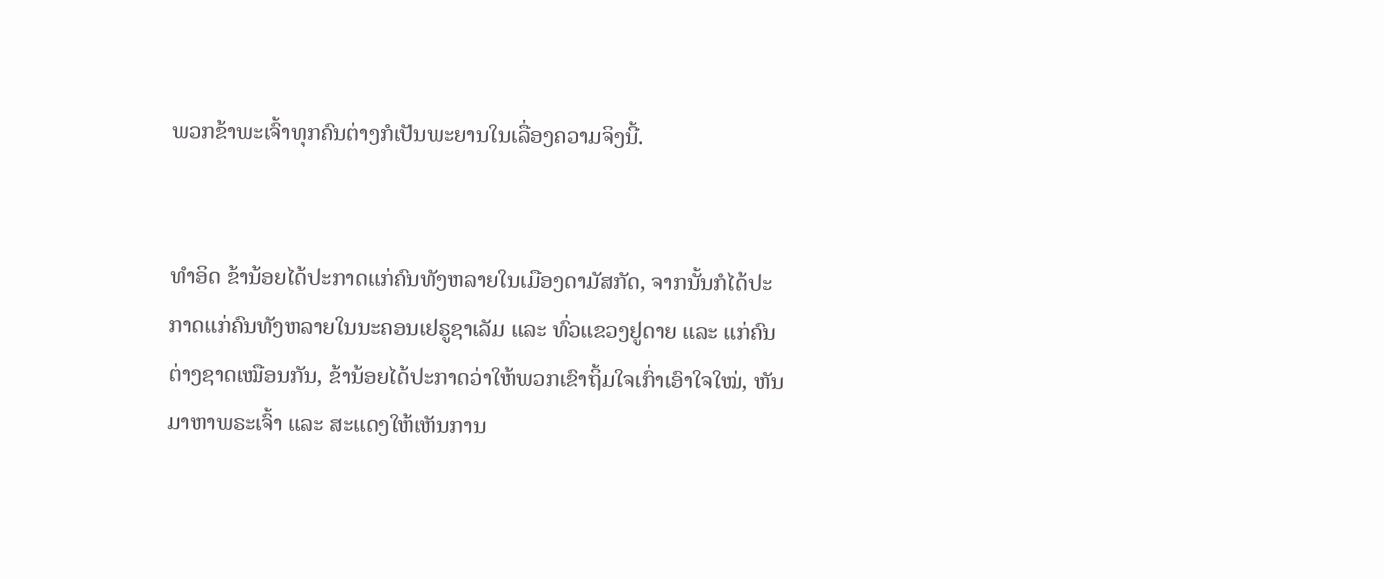ພວກຂ້າພະເຈົ້າທຸກຄົນຕ່າງກໍເປັນພະຍານໃນເລື່ອງຄວາມຈິງນີ້.


ທຳອິດ ຂ້ານ້ອຍໄດ້ປະກາດແກ່ຄົນທັງຫລາຍໃນເມືອງດາມັສກັດ, ຈາກນັ້ນກໍໄດ້ປະກາດແກ່ຄົນທັງຫລາຍໃນນະຄອນເຢຣູຊາເລັມ ແລະ ທົ່ວແຂວງຢູດາຍ ແລະ ແກ່ຄົນຕ່າງຊາດເໝືອນກັນ, ຂ້ານ້ອຍໄດ້ປະກາດວ່າໃຫ້ພວກເຂົາຖິ້ມໃຈເກົ່າເອົາໃຈໃໝ່, ຫັນມາຫາພຣະເຈົ້າ ແລະ ສະແດງໃຫ້ເຫັນການ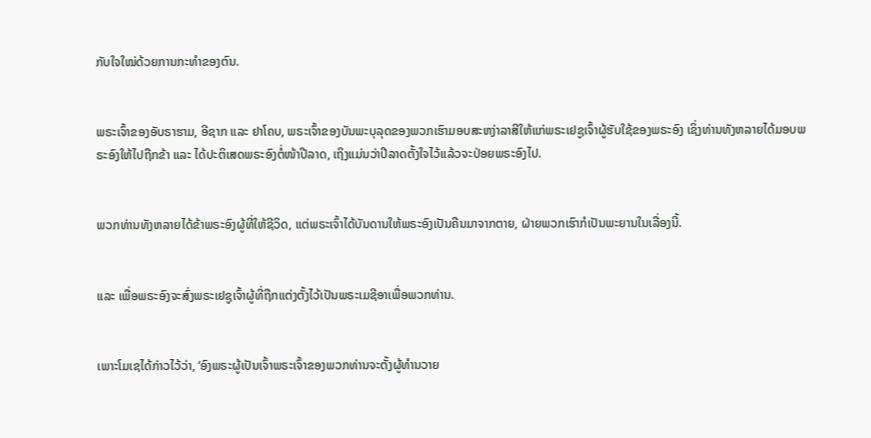ກັບໃຈໃໝ່ດ້ວຍການກະທຳຂອງຕົນ.


ພຣະເຈົ້າຂອງອັບຣາຮາມ, ອີຊາກ ແລະ ຢາໂຄບ, ພຣະເຈົ້າຂອງບັນພະບຸລຸດຂອງພວກເຮົາມອບສະຫງ່າລາສີໃຫ້ແກ່ພຣະເຢຊູເຈົ້າຜູ້ຮັບໃຊ້ຂອງພຣະອົງ ເຊິ່ງທ່ານທັງຫລາຍໄດ້ມອບພຣະອົງໃຫ້ໄປຖືກຂ້າ ແລະ ໄດ້ປະຕິເສດພຣະອົງຕໍ່ໜ້າປີລາດ, ເຖິງແມ່ນວ່າປີລາດຕັ້ງໃຈໄວ້ແລ້ວຈະປ່ອຍພຣະອົງໄປ.


ພວກທ່ານທັງຫລາຍໄດ້ຂ້າພຣະອົງຜູ້ທີ່ໃຫ້ຊີວິດ, ແຕ່ພຣະເຈົ້າໄດ້ບັນດານໃຫ້ພຣະອົງເປັນຄືນມາຈາກຕາຍ, ຝ່າຍພວກເຮົາກໍເປັນພະຍານໃນເລື່ອງນີ້.


ແລະ ເພື່ອພຣະອົງຈະສົ່ງພຣະເຢຊູເຈົ້າຜູ້ທີ່ຖືກແຕ່ງຕັ້ງໄວ້ເປັນພຣະເມຊີອາເພື່ອພວກທ່ານ.


ເພາະໂມເຊໄດ້ກ່າວໄວ້ວ່າ, ‘ອົງພຣະຜູ້ເປັນເຈົ້າພຣະເຈົ້າຂອງພວກທ່ານຈະຕັ້ງຜູ້ທຳນວາຍ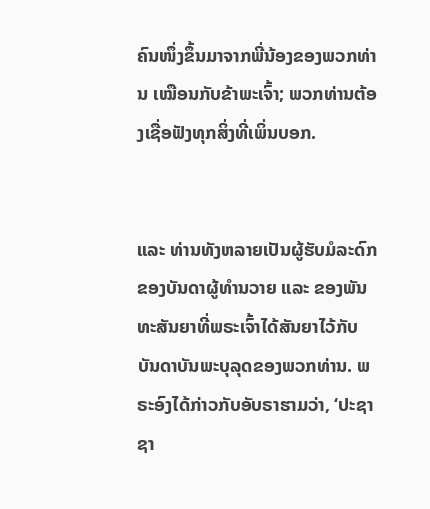ຄົນໜຶ່ງຂຶ້ນມາຈາກພີ່ນ້ອງຂອງພວກທ່ານ ເໝືອນກັບຂ້າພະເຈົ້າ; ພວກທ່ານຕ້ອງເຊື່ອຟັງທຸກສິ່ງທີ່ເພິ່ນບອກ.


ແລະ ທ່ານທັງຫລາຍເປັນຜູ້ຮັບມໍລະດົກຂອງບັນດາຜູ້ທຳນວາຍ ແລະ ຂອງພັນທະສັນຍາທີ່ພຣະເຈົ້າໄດ້ສັນຍາໄວ້ກັບບັນດາບັນພະບຸລຸດຂອງພວກທ່ານ. ພຣະອົງໄດ້ກ່າວກັບອັບຣາຮາມວ່າ, ‘ປະຊາຊາ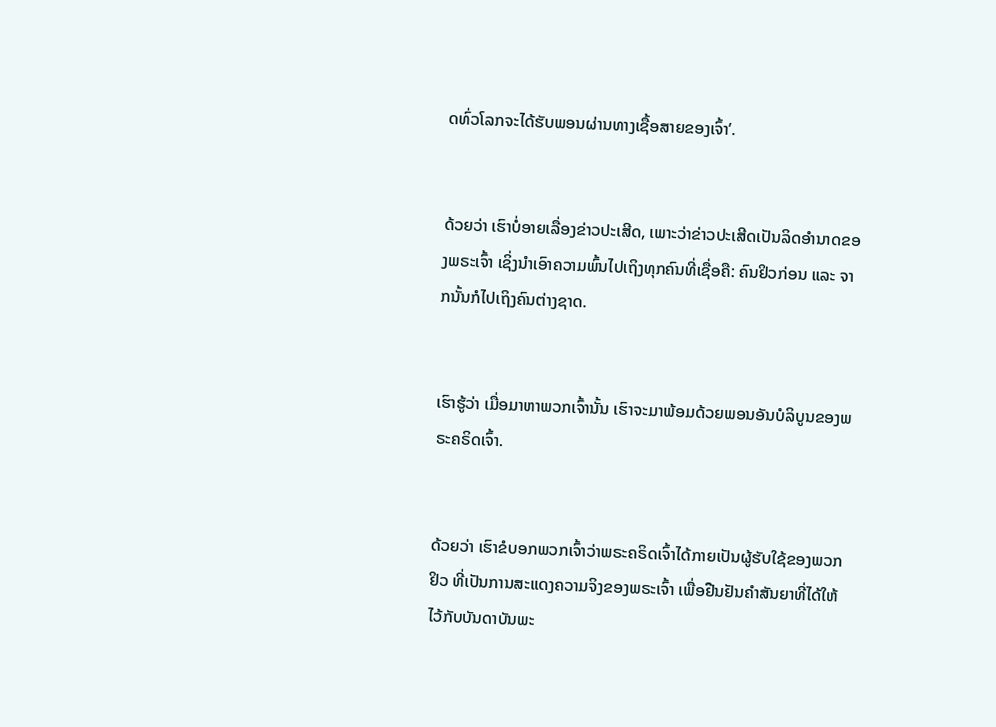ດທົ່ວໂລກຈະໄດ້ຮັບພອນຜ່ານທາງເຊື້ອສາຍຂອງເຈົ້າ’.


ດ້ວຍວ່າ ເຮົາບໍ່ອາຍເລື່ອງຂ່າວປະເສີດ, ເພາະວ່າຂ່າວປະເສີດເປັນລິດອຳນາດຂອງພຣະເຈົ້າ ເຊິ່ງນໍາເອົາຄວາມພົ້ນໄປເຖິງທຸກຄົນທີ່ເຊື່ອຄື: ຄົນຢິວກ່ອນ ແລະ ຈາກນັ້ນກໍໄປເຖິງຄົນຕ່າງຊາດ.


ເຮົາຮູ້ວ່າ ເມື່ອມາຫາພວກເຈົ້ານັ້ນ ເຮົາຈະມາພ້ອມດ້ວຍພອນອັນບໍລິບູນຂອງພຣະຄຣິດເຈົ້າ.


ດ້ວຍວ່າ ເຮົາຂໍບອກພວກເຈົ້າວ່າພຣະຄຣິດເຈົ້າໄດ້ກາຍເປັນຜູ້ຮັບໃຊ້ຂອງພວກຢິວ ທີ່ເປັນການສະແດງຄວາມຈິງຂອງພຣະເຈົ້າ ເພື່ອຢືນຢັນຄຳສັນຍາທີ່ໄດ້ໃຫ້ໄວ້ກັບບັນດາບັນພະ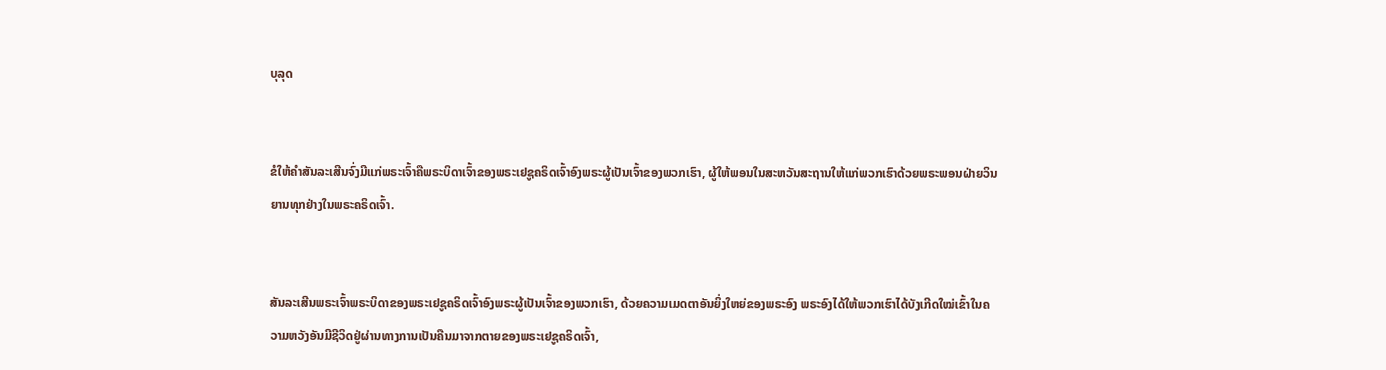ບຸລຸດ


ຂໍໃຫ້ຄຳສັນລະເສີນຈົ່ງມີແກ່ພຣະເຈົ້າຄືພຣະບິດາເຈົ້າຂອງພຣະເຢຊູຄຣິດເຈົ້າອົງພຣະຜູ້ເປັນເຈົ້າຂອງພວກເຮົາ, ຜູ້ໃຫ້ພອນໃນສະຫວັນສະຖານໃຫ້ແກ່ພວກເຮົາດ້ວຍພຣະພອນຝ່າຍວິນຍານທຸກຢ່າງໃນພຣະຄຣິດເຈົ້າ.


ສັນລະເສີນພຣະເຈົ້າພຣະບິດາຂອງພຣະເຢຊູຄຣິດເຈົ້າອົງພຣະຜູ້ເປັນເຈົ້າຂອງພວກເຮົາ, ດ້ວຍຄວາມເມດຕາອັນຍິ່ງໃຫຍ່ຂອງພຣະອົງ ພຣະອົງໄດ້ໃຫ້ພວກເຮົາໄດ້ບັງເກີດໃໝ່ເຂົ້າໃນຄວາມຫວັງອັນມີຊີວິດຢູ່ຜ່ານທາງການເປັນຄືນມາຈາກຕາຍຂອງພຣະເຢຊູຄຣິດເຈົ້າ,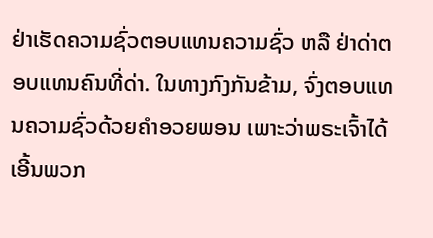ຢ່າເຮັດຄວາມຊົ່ວຕອບແທນຄວາມຊົ່ວ ຫລື ຢ່າດ່າຕອບແທນຄົນທີ່ດ່າ. ໃນທາງກົງກັນຂ້າມ, ຈົ່ງຕອບແທນຄວາມຊົ່ວດ້ວຍຄຳອວຍພອນ ເພາະວ່າພຣະເຈົ້າໄດ້ເອີ້ນພວກ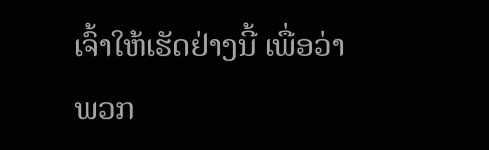ເຈົ້າໃຫ້ເຮັດຢ່າງນີ້ ເພື່ອວ່າພວກ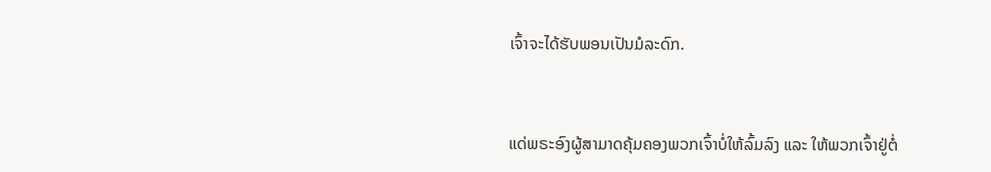ເຈົ້າຈະໄດ້ຮັບພອນເປັນມໍລະດົກ.


ແດ່ພຣະອົງຜູ້ສາມາດຄຸ້ມຄອງພວກເຈົ້າບໍ່ໃຫ້ລົ້ມລົງ ແລະ ໃຫ້ພວກເຈົ້າຢູ່ຕໍ່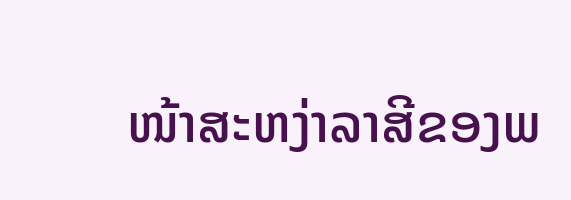ໜ້າສະຫງ່າລາສີຂອງພ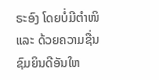ຣະອົງ ໂດຍບໍ່ມີຕຳໜິ ແລະ ດ້ວຍຄວາມຊື່ນຊົມຍິນດີອັນໃຫ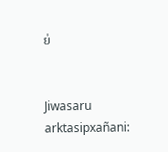ຍ່


Jiwasaru arktasipxañani: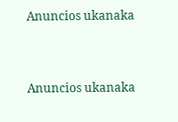Anuncios ukanaka


Anuncios ukanaka